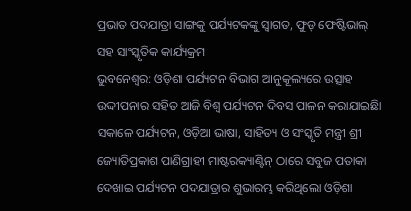ପ୍ରଭାତ ପଦଯାତ୍ରା ସାଙ୍ଗକୁ ପର୍ଯ୍ୟଟକଙ୍କୁ ସ୍ୱାଗତ, ଫୁଡ୍ ଫେଷ୍ଟିଭାଲ୍ ସହ ସାଂସ୍କୃତିକ କାର୍ଯ୍ୟକ୍ରମ
ଭୁବନେଶ୍ୱର: ଓଡ଼ିଶା ପର୍ଯ୍ୟଟନ ବିଭାଗ ଆନୁକୂଲ୍ୟରେ ଉତ୍ସାହ ଉଦ୍ଦୀପନାର ସହିତ ଆଜି ବିଶ୍ୱ ପର୍ଯ୍ୟଟନ ଦିବସ ପାଳନ କରାଯାଇଛିା ସକାଳେ ପର୍ଯ୍ୟଟନ, ଓଡ଼ିଆ ଭାଷା, ସାହିତ୍ୟ ଓ ସଂସ୍କୃତି ମନ୍ତ୍ରୀ ଶ୍ରୀ ଜ୍ୟୋତିପ୍ରକାଶ ପାଣିଗ୍ରାହୀ ମାଷ୍ଟରକ୍ୟାଣ୍ଟିନ୍ ଠାରେ ସବୁଜ ପତାକା ଦେଖାଇ ପର୍ଯ୍ୟଟନ ପଦଯାତ୍ରାର ଶୁଭାରମ୍ଭ କରିଥିଲୋ ଓଡ଼ିଶା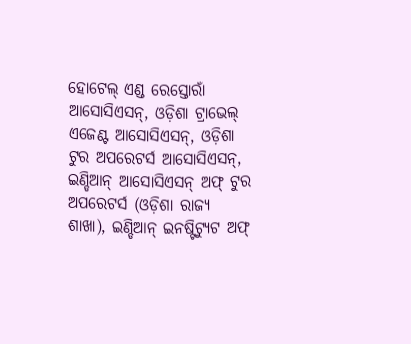ହୋଟେଲ୍ ଏଣ୍ଡ ରେସ୍ତୋରାଁ ଆସୋସିଏସନ୍, ଓଡ଼ିଶା ଟ୍ରାଭେଲ୍ ଏଜେଣ୍ଟ ଆସୋସିଏସନ୍, ଓଡ଼ିଶା ଟୁର ଅପରେଟର୍ସ ଆସୋସିଏସନ୍, ଇଣ୍ଡିଆନ୍ ଆସୋସିଏସନ୍ ଅଫ୍ ଟୁର ଅପରେଟର୍ସ (ଓଡ଼ିଶା ରାଜ୍ୟ ଶାଖା), ଇଣ୍ଡିଆନ୍ ଇନଷ୍ଟିଟ୍ୟୁଟ ଅଫ୍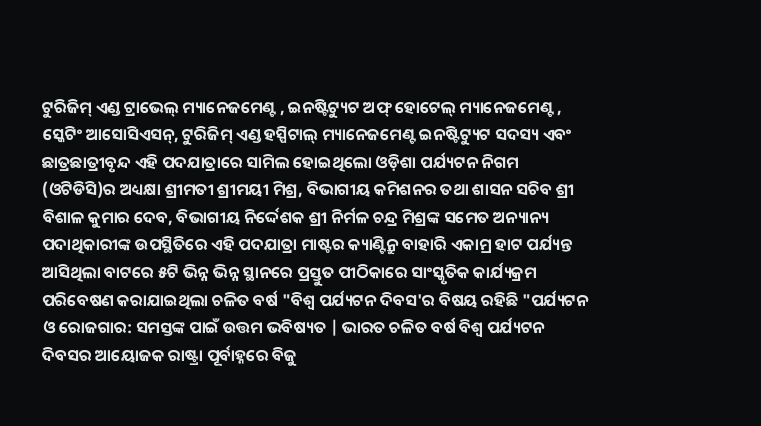ଟୁରିଜିମ୍ ଏଣ୍ଡ ଟ୍ରାଭେଲ୍ ମ୍ୟାନେଜମେଣ୍ଟ , ଇନଷ୍ଟିଟ୍ୟୁଟ ଅଫ୍ ହୋଟେଲ୍ ମ୍ୟାନେଜମେଣ୍ଟ , ସ୍କେଟିଂ ଆସୋସିଏସନ୍, ଟୁରିଜିମ୍ ଏଣ୍ଡ ହସ୍ପିଟାଲ୍ ମ୍ୟାନେଜମେଣ୍ଟ ଇନଷ୍ଟିଟ୍ୟୁଟ ସଦସ୍ୟ ଏବଂ ଛାତ୍ରଛାତ୍ରୀବୃନ୍ଦ ଏହି ପଦଯାତ୍ରାରେ ସାମିଲ ହୋଇଥିଲୋ ଓଡ଼ିଶା ପର୍ଯ୍ୟଟନ ନିଗମ (ଓଟିଡିସି)ର ଅଧ୍ୟକ୍ଷା ଶ୍ରୀମତୀ ଶ୍ରୀମୟୀ ମିଶ୍ର, ବିଭାଗୀୟ କମିଶନର ତଥା ଶାସନ ସଚିବ ଶ୍ରୀ ବିଶାଳ କୁମାର ଦେବ, ବିଭାଗୀୟ ନିର୍ଦ୍ଦେଶକ ଶ୍ରୀ ନିର୍ମଳ ଚନ୍ଦ୍ର ମିଶ୍ରଙ୍କ ସମେତ ଅନ୍ୟାନ୍ୟ ପଦାଥିକାରୀଙ୍କ ଉପସ୍ଥିତିରେ ଏହି ପଦଯାତ୍ରା ମାଷ୍ଟର କ୍ୟାଣ୍ଟିନ୍ରୁ ବାହାରି ଏକାମ୍ର ହାଟ ପର୍ଯ୍ୟନ୍ତ ଆସିଥିଲା ବାଟରେ ୫ଟି ଭିନ୍ନ ଭିନ୍ନ ସ୍ଥାନରେ ପ୍ରସ୍ତୁତ ପୀଠିକାରେ ସାଂସ୍କୃତିକ କାର୍ଯ୍ୟକ୍ରମ ପରିବେଷଣ କରାଯାଇଥିଲା ଚଳିତ ବର୍ଷ "ବିଶ୍ୱ ପର୍ଯ୍ୟଟନ ଦିବସ'ର ବିଷୟ ରହିଛି "ପର୍ଯ୍ୟଟନ ଓ ରୋଜଗାର: ସମସ୍ତଙ୍କ ପାଇଁ ଉତ୍ତମ ଭବିଷ୍ୟତ | ଭାରତ ଚଳିତ ବର୍ଷ ବିଶ୍ୱ ପର୍ଯ୍ୟଟନ ଦିବସର ଆୟୋଜକ ରାଷ୍ଟ୍ରା ପୂର୍ବାହ୍ନରେ ବିଜୁ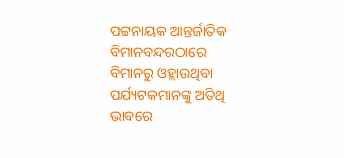ପଟ୍ଟନାୟକ ଆନ୍ତର୍ଜାତିକ ବିମାନବନ୍ଦରଠାରେ ବିମାନରୁ ଓହ୍ଲାଉଥିବା ପର୍ଯ୍ୟଟକମାନଙ୍କୁ ଅତିଥି ଭାବରେ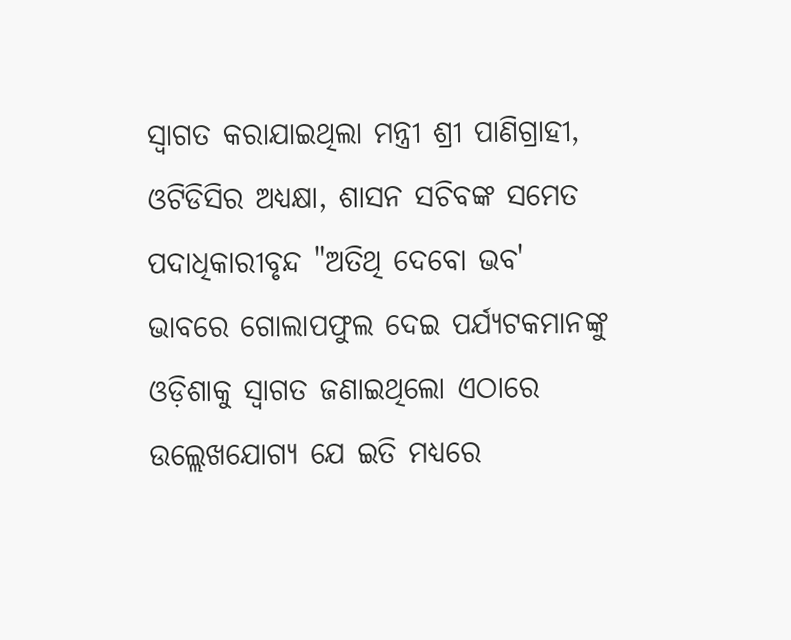ସ୍ୱାଗତ କରାଯାଇଥିଲା ମନ୍ତ୍ରୀ ଶ୍ରୀ ପାଣିଗ୍ରାହୀ, ଓଟିଡିସିର ଅଧ୍ୟକ୍ଷା, ଶାସନ ସଚିବଙ୍କ ସମେତ ପଦାଧିକାରୀବୃନ୍ଦ "ଅତିଥି ଦେବୋ ଭବ' ଭାବରେ ଗୋଲାପଫୁଲ ଦେଇ ପର୍ଯ୍ୟଟକମାନଙ୍କୁ ଓଡ଼ିଶାକୁ ସ୍ୱାଗତ ଜଣାଇଥିଲୋ ଏଠାରେ ଉଲ୍ଲେଖଯୋଗ୍ୟ ଯେ ଇତି ମଧ୍ୟରେ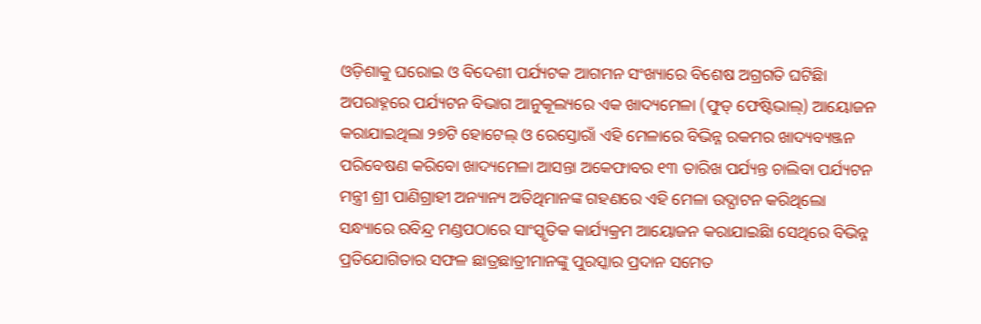ଓଡ଼ିଶାକୁ ଘରୋଇ ଓ ବିଦେଶୀ ପର୍ଯ୍ୟଟକ ଆଗମନ ସଂଖ୍ୟାରେ ବିଶେଷ ଅଗ୍ରଗତି ଘଟିଛିା
ଅପରାହ୍ନରେ ପର୍ଯ୍ୟଟନ ବିଭାଗ ଆନୁକୂଲ୍ୟରେ ଏକ ଖାଦ୍ୟମେଳା (ଫୁଡ୍ ଫେଷ୍ଟିଭାଲ୍) ଆୟୋଜନ କରାଯାଇଥିଲା ୨୭ଟି ହୋଟେଲ୍ ଓ ରେସ୍ତୋରାଁ ଏହି ମେଳାରେ ବିଭିନ୍ନ ରକମର ଖାଦ୍ୟବ୍ୟଞ୍ଜନ ପରିବେଷଣ କରିବୋ ଖାଦ୍ୟମେଳା ଆସନ୍ତା ଅକେଫାବର ୧୩ ତାରିଖ ପର୍ଯ୍ୟନ୍ତ ଚାଲିବା ପର୍ଯ୍ୟଟନ ମନ୍ତ୍ରୀ ଶ୍ରୀ ପାଣିଗ୍ରାହୀ ଅନ୍ୟାନ୍ୟ ଅତିଥିମାନଙ୍କ ଗହଣରେ ଏହି ମେଳା ଉଦ୍ଘାଟନ କରିଥିଲୋ
ସନ୍ଧ୍ୟାରେ ରବିନ୍ଦ୍ର ମଣ୍ଡପଠାରେ ସାଂସ୍କୃତିକ କାର୍ଯ୍ୟକ୍ରମ ଆୟୋଜନ କରାଯାଇଛିା ସେଥିରେ ବିଭିନ୍ନ ପ୍ରତିଯୋଗିତାର ସଫଳ ଛାତ୍ରଛାତ୍ରୀମାନଙ୍କୁ ପୁରସ୍କାର ପ୍ରଦାନ ସମେତ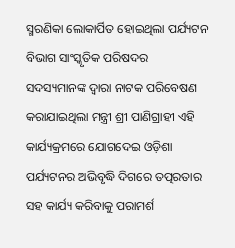ସ୍ମରଣିକା ଲୋକାର୍ପିତ ହୋଇଥିଲା ପର୍ଯ୍ୟଟନ ବିଭାଗ ସାଂସ୍କୃତିକ ପରିଷଦର ସଦସ୍ୟମାନଙ୍କ ଦ୍ୱାରା ନାଟକ ପରିବେଷଣ କରାଯାଇଥିଲା ମନ୍ତ୍ରୀ ଶ୍ରୀ ପାଣିଗ୍ରାହୀ ଏହି କାର୍ଯ୍ୟକ୍ରମରେ ଯୋଗଦେଇ ଓଡ଼ିଶା ପର୍ଯ୍ୟଟନର ଅଭିବୃଦ୍ଧି ଦିଗରେ ତତ୍ପରତାର ସହ କାର୍ଯ୍ୟ କରିବାକୁ ପରାମର୍ଶ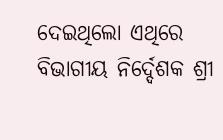ଦେଇଥିଲୋ ଏଥିରେ ବିଭାଗୀୟ ନିର୍ଦ୍ଦେଶକ ଶ୍ରୀ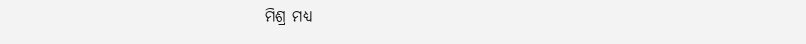ମିଶ୍ର ମଧ୍ୟ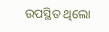ଉପସ୍ଥିତ ଥିଲୋ